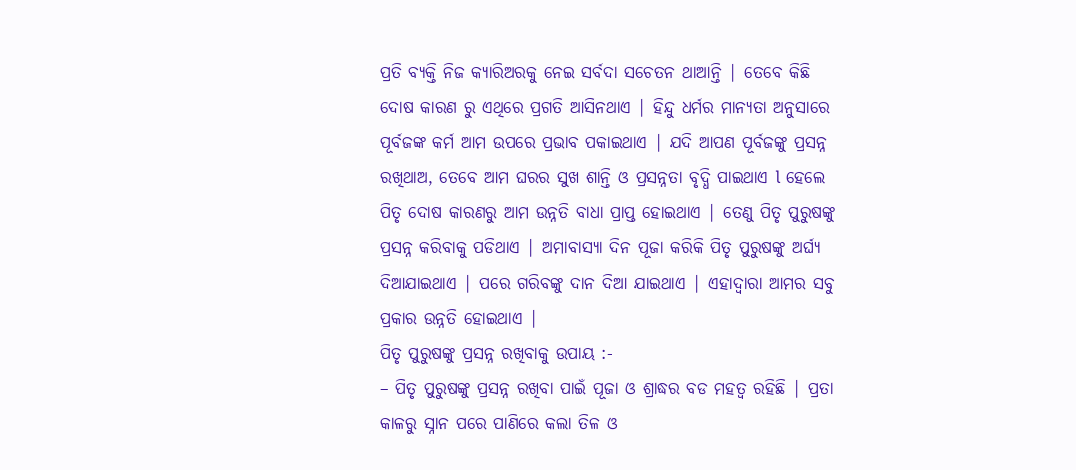ପ୍ରତି ବ୍ୟକ୍ତି ନିଜ କ୍ୟାରିଅରକୁ ନେଇ ସର୍ବଦା ସଚେତନ ଥାଆନ୍ତି | ତେବେ କିଛି ଦୋଷ କାରଣ ରୁ ଏଥିରେ ପ୍ରଗତି ଆସିନଥାଏ | ହିନ୍ଦୁ ଧର୍ମର ମାନ୍ୟତା ଅନୁସାରେ ପୂର୍ବଜଙ୍କ କର୍ମ ଆମ ଉପରେ ପ୍ରଭାବ ପକାଇଥାଏ | ଯଦି ଆପଣ ପୂର୍ବଜଙ୍କୁ ପ୍ରସନ୍ନ ରଖିଥାଅ, ତେବେ ଆମ ଘରର ସୁଖ ଶାନ୍ତି ଓ ପ୍ରସନ୍ନତା ବୃଦ୍ଧି ପାଇଥାଏ l ହେଲେ ପିତୃ ଦୋଷ କାରଣରୁ ଆମ ଉନ୍ନତି ବାଧା ପ୍ରାପ୍ତ ହୋଇଥାଏ | ତେଣୁ ପିତୃ ପୁରୁଷଙ୍କୁ ପ୍ରସନ୍ନ କରିବାକୁ ପଡିଥାଏ | ଅମାବାସ୍ୟା ଦିନ ପୂଜା କରିକି ପିତୃ ପୁରୁଷଙ୍କୁ ଅର୍ଘ୍ୟ ଦିଆଯାଇଥାଏ | ପରେ ଗରିବଙ୍କୁ ଦାନ ଦିଆ ଯାଇଥାଏ | ଏହାଦ୍ୱାରା ଆମର ସବୁ ପ୍ରକାର ଉନ୍ନତି ହୋଇଥାଏ |
ପିତୃ ପୁରୁଷଙ୍କୁ ପ୍ରସନ୍ନ ରଖିବାକୁ ଉପାୟ :-
– ପିତୃ ପୁରୁଷଙ୍କୁ ପ୍ରସନ୍ନ ରଖିବା ପାଇଁ ପୂଜା ଓ ଶ୍ରାଦ୍ଧର ବଡ ମହତ୍ୱ ରହିଛି | ପ୍ରତା କାଳରୁ ସ୍ନାନ ପରେ ପାଣିରେ କଲା ତିଳ ଓ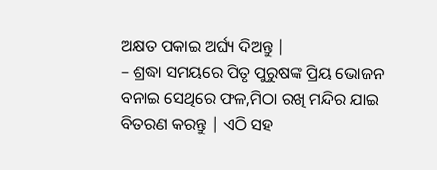ଅକ୍ଷତ ପକାଇ ଅର୍ଘ୍ୟ ଦିଅନ୍ତୁ |
– ଶ୍ରଦ୍ଧା ସମୟରେ ପିତୃ ପୁରୁଷଙ୍କ ପ୍ରିୟ ଭୋଜନ ବନାଇ ସେଥିରେ ଫଳ,ମିଠା ରଖି ମନ୍ଦିର ଯାଇ ବିତରଣ କରନ୍ତୁ | ଏଠି ସହ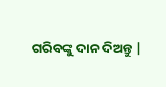ଗରିବଙ୍କୁ ଦାନ ଦିଅନ୍ତୁ |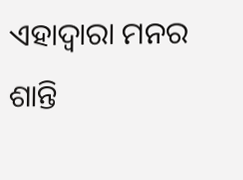ଏହାଦ୍ୱାରା ମନର ଶାନ୍ତି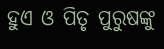ହୁଏ ଓ ପିତୃ ପୁରୁଷଙ୍କୁ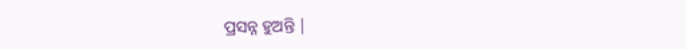ପ୍ରସନ୍ନ ହୁଅନ୍ତି |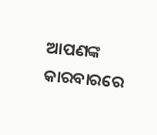ଆପଣଙ୍କ କାରବାରରେ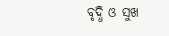ବୃଦ୍ଧି ଓ ସୁଖ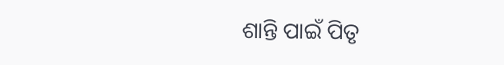ଶାନ୍ତି ପାଇଁ ପିତୃ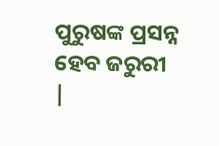ପୁରୁଷଙ୍କ ପ୍ରସନ୍ନ ହେବ ଜରୁରୀ |